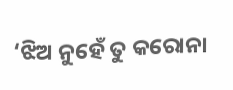‘ଝିଅ ନୁହେଁ ତୁ କରୋନା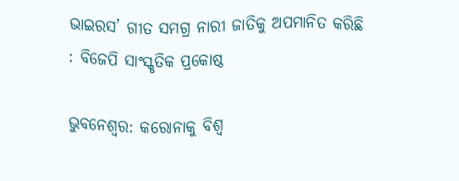ଭାଇରସ’ ଗୀତ ସମଗ୍ର ନାରୀ ଜାତିକୁ ଅପମାନିତ କରିଛି : ବିଜେପି ସାଂସ୍କୃତିକ ପ୍ରକୋଷ୍ଠ

ଭୁବନେଶ୍ୱର: କରୋନାକୁ ବିଶ୍ୱ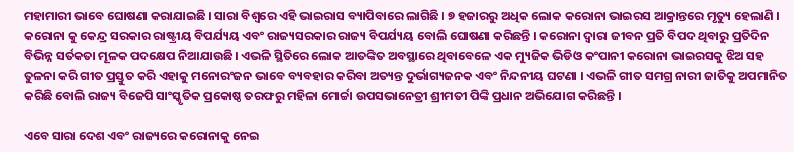ମହାମାରୀ ଭାବେ ଘୋଷଣା କରାଯାଇଛି । ସାରା ବିଶ୍ୱରେ ଏହି ଭାଇରାସ ବ୍ୟାପିବାରେ ଲାଗିଛି । ୭ ହଜାରରୁ ଅଧିକ ଲୋକ କରୋନା ଭାଇରସ ଆକ୍ରାନ୍ତରେ ମୃତ୍ୟୁ ହେଲାଣି । କରୋନା କୁ କେନ୍ଦ୍ର ସରକାର ରାଷ୍ଟ୍ରୀୟ ବିପର୍ଯ୍ୟୟ ଏବଂ ରାଜ୍ୟସରକାର ରାଜ୍ୟ ବିପର୍ଯ୍ୟୟ ବୋଲି ଘୋଷଣା କରିଛନ୍ତି । କରୋନା ଦ୍ୱାରା ଜୀବନ ପ୍ରତି ବିପଦ ଥିବାରୁ ପ୍ରତିଦିନ ବିଭିନ୍ନ ସର୍ତକତା ମୂଳକ ପଦକ୍ଷେପ ନିଆଯାଉଛି । ଏଭଳି ସ୍ଥିତିରେ ଲୋକ ଆତଙ୍କିତ ଅବସ୍ଥାରେ ଥିବାବେଳେ ଏକ ମ୍ୟୁଜିକ ଭିଡିଓ କଂପାନୀ କରୋନା ଭାଇରସକୁ ଝିଅ ସହ ତୁଳନା କରି ଗୀତ ପ୍ରସ୍ତୁତ କରି ଏହାକୁ ମନୋରଂଜନ ଭାବେ ବ୍ୟବହାର କରିବା ଅତ୍ୟନ୍ତ ଦୁର୍ଭାଗ୍ୟଜନକ ଏବଂ ନିନ୍ଦନୀୟ ଘଟଣା । ଏଭଳି ଗୀତ ସମଗ୍ର ନାରୀ ଜାତିକୁ ଅପମାନିତ କରିଛି ବୋଲି ରାଜ୍ୟ ବିଜେପି ସାଂସ୍କୃତିକ ପ୍ରକୋଷ୍ଠ ତରଫରୁ ମହିଳା ମୋର୍ଚ୍ଚା ଉପସଭାନେତ୍ରୀ ଶ୍ରୀମତୀ ପିଙ୍କି ପ୍ରଧାନ ଅଭିଯୋଗ କରିଛନ୍ତି ।

ଏବେ ସାରା ଦେଶ ଏବଂ ରାଜ୍ୟରେ କରୋନାକୁ ନେଇ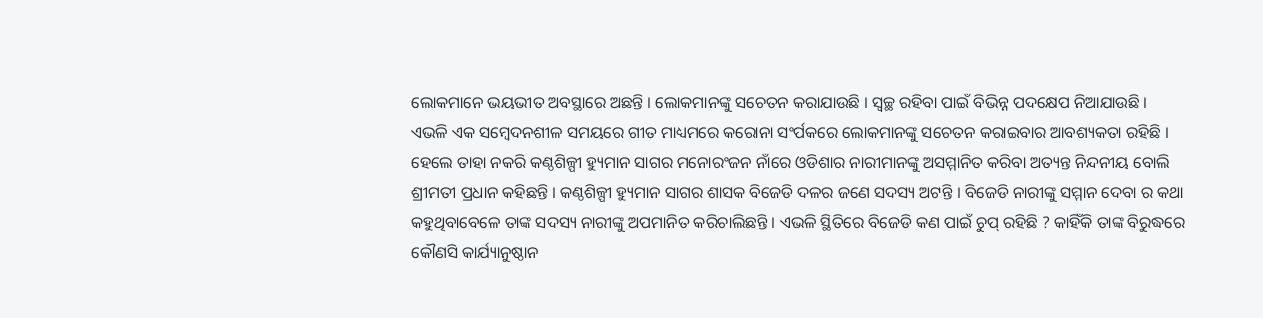ଲୋକମାନେ ଭୟଭୀତ ଅବସ୍ଥାରେ ଅଛନ୍ତି । ଲୋକମାନଙ୍କୁ ସଚେତନ କରାଯାଉଛି । ସ୍ୱଚ୍ଛ ରହିବା ପାଇଁ ବିଭିନ୍ନ ପଦକ୍ଷେପ ନିଆଯାଉଛି । ଏଭଳି ଏକ ସମ୍ବେଦନଶୀଳ ସମୟରେ ଗୀତ ମାଧ୍ୟମରେ କରୋନା ସଂର୍ପକରେ ଲୋକମାନଙ୍କୁ ସଚେତନ କରାଇବାର ଆବଶ୍ୟକତା ରହିଛି । ହେଲେ ତାହା ନକରି କଣ୍ଠଶିଳ୍ପୀ ହ୍ୟୁମାନ ସାଗର ମନୋରଂଜନ ନାଁରେ ଓଡିଶାର ନାରୀମାନଙ୍କୁ ଅସମ୍ମାନିତ କରିବା ଅତ୍ୟନ୍ତ ନିନ୍ଦନୀୟ ବୋଲି ଶ୍ରୀମତୀ ପ୍ରଧାନ କହିଛନ୍ତି । କଣ୍ଠଶିଳ୍ପୀ ହ୍ୟୁମାନ ସାଗର ଶାସକ ବିଜେଡି ଦଳର ଜଣେ ସଦସ୍ୟ ଅଟନ୍ତି । ବିଜେଡି ନାରୀଙ୍କୁ ସମ୍ମାନ ଦେବା ର କଥା କହୁଥିବାବେଳେ ତାଙ୍କ ସଦସ୍ୟ ନାରୀଙ୍କୁ ଅପମାନିତ କରିଚାଲିଛନ୍ତି । ଏଭଳି ସ୍ଥିତିରେ ବିଜେଡି କଣ ପାଇଁ ଚୁପ୍ ରହିଛି ? କାହିଁକି ତାଙ୍କ ବିରୁଦ୍ଧରେ କୌଣସି କାର୍ଯ୍ୟାନୁଷ୍ଠାନ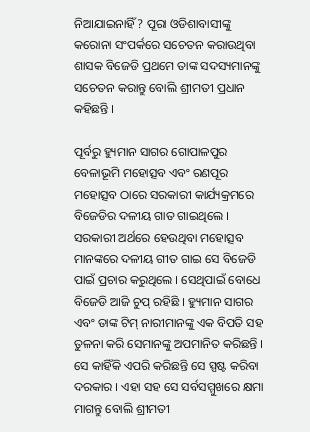ନିଆଯାଇନାହିଁ? ପୂରା ଓଡିଶାବାସୀଙ୍କୁ କରୋନା ସଂପର୍କରେ ସଚେତନ କରାଉଥିବା ଶାସକ ବିଜେଡି ପ୍ରଥମେ ତାଙ୍କ ସଦସ୍ୟମାନଙ୍କୁ ସଚେତନ କରାନ୍ତୁ ବୋଲି ଶ୍ରୀମତୀ ପ୍ରଧାନ କହିଛନ୍ତି ।

ପୂର୍ବରୁ ହ୍ୟୁମାନ ସାଗର ଗୋପାଳପୁର ବେଳାଭୂମି ମହୋତ୍ସବ ଏବଂ ରଣପୂର ମହୋତ୍ସବ ଠାରେ ସରକାରୀ କାର୍ଯ୍ୟକ୍ରମରେ ବିଜେଡିର ଦଳୀୟ ଗାତ ଗାଇଥିଲେ । ସରକାରୀ ଅର୍ଥରେ ହେଉଥିବା ମହୋତ୍ସବ ମାନଙ୍କରେ ଦଳୀୟ ଗୀତ ଗାଇ ସେ ବିଜେଡି ପାଇଁ ପ୍ରଚାର କରୁଥିଲେ । ସେଥିପାଇଁ ବୋଧେ ବିଜେଡି ଆଜି ଚୁପ୍ ରହିଛି । ହ୍ୟୁମାନ ସାଗର ଏବଂ ତାଙ୍କ ଟିମ୍ ନାରୀମାନଙ୍କୁ ଏକ ବିପତି ସହ ତୁଳନା କରି ସେମାନଙ୍କୁ ଅପମାନିତ କରିଛନ୍ତି । ସେ କାହିଁକି ଏପରି କରିଛନ୍ତି ସେ ସ୍ପଷ୍ଟ କରିବା ଦରକାର । ଏହା ସହ ସେ ସର୍ବସମ୍ମୁଖରେ କ୍ଷମା ମାଗନ୍ତୁ ବୋଲି ଶ୍ରୀମତୀ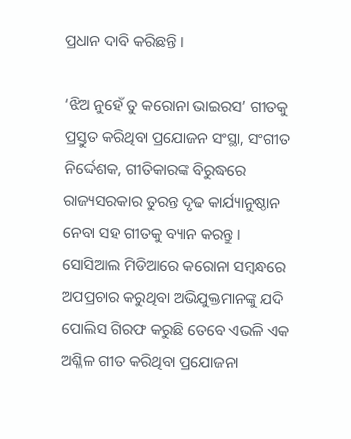ପ୍ରଧାନ ଦାବି କରିଛନ୍ତି ।

‘ଝିଅ ନୁହେଁ ତୁ କରୋନା ଭାଇରସ’ ଗୀତକୁ ପ୍ରସ୍ତୁତ କରିଥିବା ପ୍ରଯୋଜନ ସଂସ୍ଥା, ସଂଗୀତ ନିର୍ଦ୍ଦେଶକ, ଗୀତିକାରଙ୍କ ବିରୁଦ୍ଧରେ ରାଜ୍ୟସରକାର ତୁରନ୍ତ ଦୃଢ କାର୍ଯ୍ୟାନୁଷ୍ଠାନ ନେବା ସହ ଗୀତକୁ ବ୍ୟାନ କରନ୍ତୁ । ସୋସିଆଲ ମିଡିଆରେ କରୋନା ସମ୍ବନ୍ଧରେ ଅପପ୍ରଚାର କରୁଥିବା ଅଭିଯୁକ୍ତମାନଙ୍କୁ ଯଦି ପୋଲିସ ଗିରଫ କରୁଛି ତେବେ ଏଭଳି ଏକ ଅଶ୍ଳିଳ ଗୀତ କରିଥିବା ପ୍ରଯୋଜନା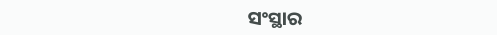ସଂସ୍ଥାର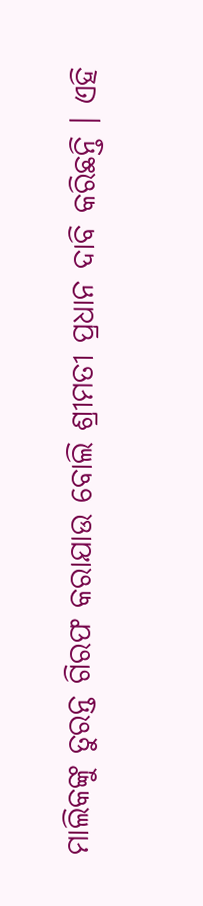ମାଲିକଙ୍କୁ ତୁରନ୍ତ ଗିରଫ କରାଯାଉ ବୋଲି ଶ୍ରୀମତୀ ପ୍ରଧାନ ଦାବି କରିଛନ୍ତି । ଏହି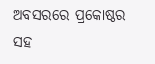ଅବସରରେ ପ୍ରକୋଷ୍ଠର ସହ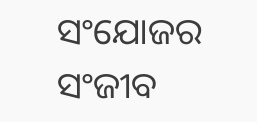ସଂଯୋଜର ସଂଜୀବ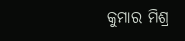କୁମାର ମିଶ୍ର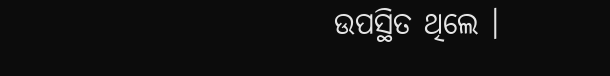ଉପସ୍ଥିତ ଥିଲେ ।